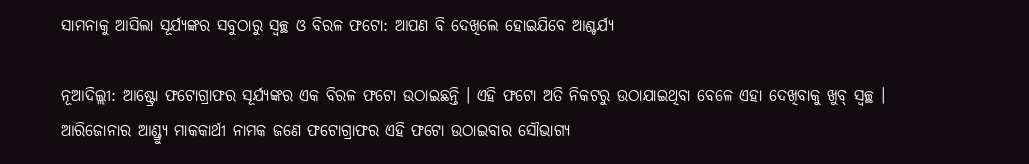ସାମନାକୁ ଆସିଲା ସୂର୍ଯ୍ୟଙ୍କର ସବୁଠାରୁ ସ୍ୱଚ୍ଛ ଓ ବିରଳ ଫଟୋ: ଆପଣ ବି ଦେଖିଲେ ହୋଇଯିବେ ଆଶ୍ଚର୍ଯ୍ୟ

ନୂଆଦିଲ୍ଲୀ: ଆଷ୍ଟ୍ରୋ ଫଟୋଗ୍ରାଫର ସୂର୍ଯ୍ୟଙ୍କର ଏକ ବିରଳ ଫଟୋ ଉଠାଇଛନ୍ତି । ଏହି ଫଟୋ ଅତି ନିକଟରୁ ଉଠାଯାଇଥିବା ବେଳେ ଏହା ଦେଖିବାକୁ ଖୁବ୍ ସ୍ୱଚ୍ଛ । ଆରିଜୋନାର ଆଣ୍ଡ୍ର୍ୟୁ ମାକକାର୍ଥୀ ନାମକ ଜଣେ ଫଟୋଗ୍ରାଫର ଏହି ଫଟୋ ଉଠାଇବାର ସୌଭାଗ୍ୟ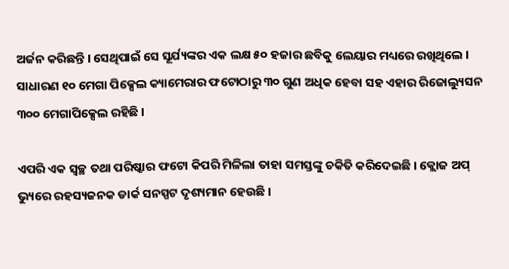ଅର୍ଜନ କରିଛନ୍ତି । ସେଥିପାଇଁ ସେ ସୂର୍ଯ୍ୟଙ୍କର ଏକ ଲକ୍ଷ ୫୦ ହଜାର ଛବିକୁ ଲେୟାର ମଧ୍ୟରେ ରଖିଥିଲେ । ସାଧାରଣ ୧୦ ମେଗା ପିକ୍ସେଲ କ୍ୟାମେରାର ଫଟୋଠାରୁ ୩୦ ଗୁଣ ଅଧିକ ହେବା ସହ ଏହାର ରିଜୋଲ୍ୟୁସନ ୩୦୦ ମେଗାପିକ୍ସେଲ ରହିଛି ।

ଏପରି ଏକ ସ୍ୱଚ୍ଛ ତଥା ପରିଷ୍କାର ଫଟୋ କିପରି ମିଳିଲା ତାହା ସମସ୍ତଙ୍କୁ ଚକିତି କରିଦେଇଛି । କ୍ଲୋଜ ଅପ୍ ଭ୍ୟୁରେ ରହସ୍ୟଜନକ ଡାର୍କ ସନସ୍ପଟ ଦୃଶ୍ୟମାନ ହେଉଛି ।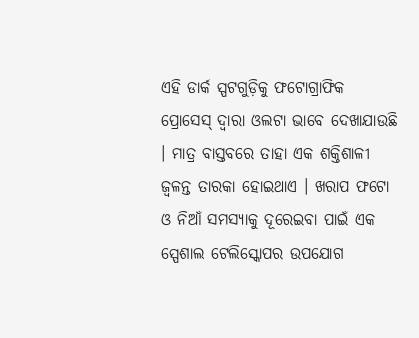ଏହି ଡାର୍କ ସ୍ପଟଗୁଡ଼ିକୁ ଫଟୋଗ୍ରାଫିକ ପ୍ରୋସେସ୍ ଦ୍ୱାରା ଓଲଟା ଭାବେ ଦେଖାଯାଉଛି । ମାତ୍ର ବାସ୍ତବରେ ତାହା ଏକ ଶକ୍ତିଶାଳୀ ଜ୍ୱଳନ୍ତ ତାରକା ହୋଇଥାଏ । ଖରାପ ଫଟୋ ଓ ନିଆଁ ସମସ୍ୟାକୁ ଦୂରେଇବା ପାଇଁ ଏକ ସ୍ପେଶାଲ ଟେଲିସ୍କୋପର ଉପଯୋଗ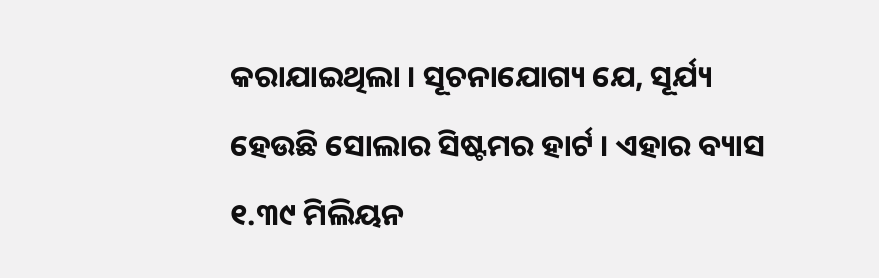କରାଯାଇଥିଲା । ସୂଚନାଯୋଗ୍ୟ ଯେ, ସୂର୍ଯ୍ୟ ହେଉଛି ସୋଲାର ସିଷ୍ଟମର ହାର୍ଟ । ଏହାର ବ୍ୟାସ ୧.୩୯ ମିଲିୟନ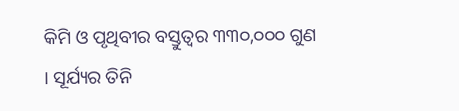କିମି ଓ ପୃଥିବୀର ବସ୍ତୁତ୍ୱର ୩୩୦,୦୦୦ ଗୁଣ । ସୂର୍ଯ୍ୟର ତିନି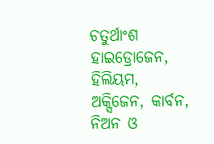ଚତୁର୍ଥାଂଶ ହାଇଡ୍ରୋଜେନ, ହିଲିୟମ, ଅକ୍ସିଜେନ, କାର୍ବନ, ନିଅନ ଓ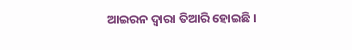ଆଇରନ ଦ୍ୱାରା ତିଆରି ହୋଇଛି ।